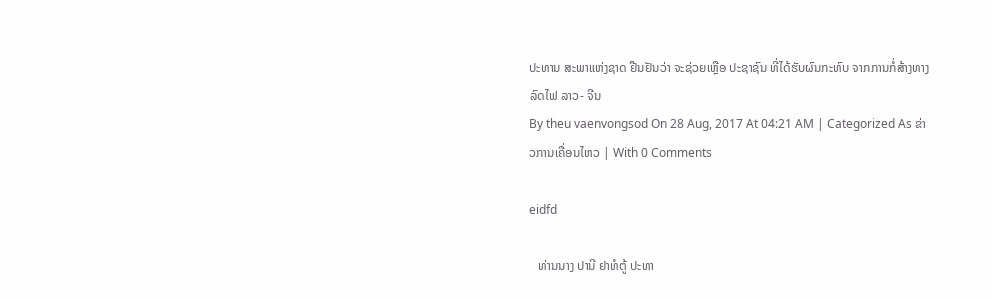ປະທານ ສະພາແຫ່ງຊາດ ຢືນຢັນວ່າ ຈະຊ່ວຍເຫຼືອ ປະຊາຊົນ ທີ່ໄດ້ຮັບຜົນກະທົບ ຈາກການກໍ່ສ້າງທາງລົດໄຟ ລາວ- ຈີນ
By theu vaenvongsod On 28 Aug, 2017 At 04:21 AM | Categorized As ຂ່າວການເຄື່ອນໄຫວ | With 0 Comments

eidfd

   ທ່ານນາງ ປານີ ຢາທໍຕູ້ ປະທາ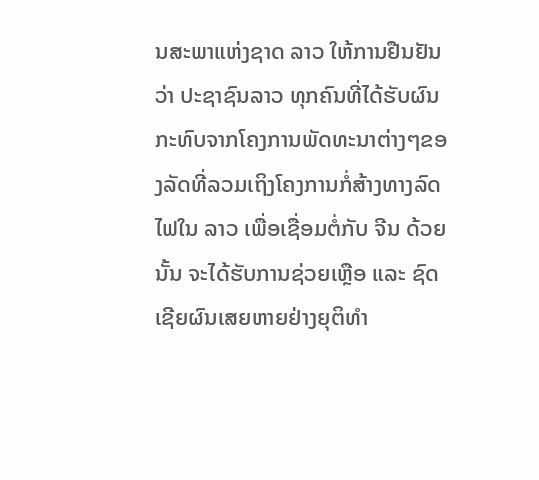ນສະພາແຫ່ງຊາດ ລາວ ໃຫ້ການຢືນຢັນວ່າ ປະຊາຊົນລາວ ທຸກຄົນທີ່ໄດ້ຮັບຜົນກະທົບຈາກໂຄງການພັດທະນາຕ່າງໆຂອງລັດທີ່ລວມເຖິງໂຄງການກໍ່ສ້າງທາງລົດໄຟໃນ ລາວ ເພື່ອເຊື່ອມຕໍ່ກັບ ຈີນ ດ້ວຍນັ້ນ ຈະໄດ້ຮັບການຊ່ວຍເຫຼືອ ແລະ ຊົດເຊີຍຜົນເສຍຫາຍຢ່າງຍຸຕິທຳ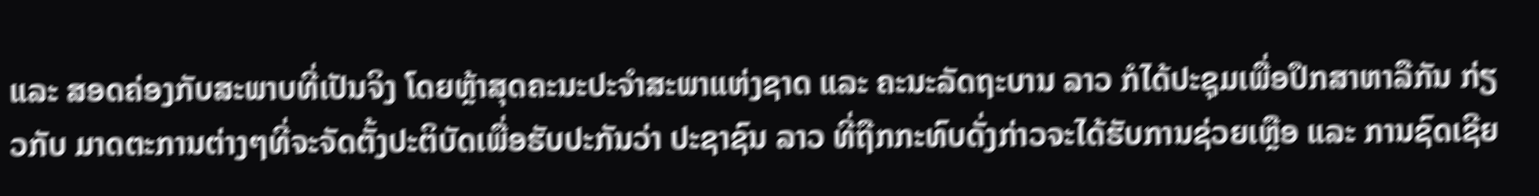ແລະ ສອດຄ່ອງກັບສະພາບທີ່ເປັນຈິງ ໂດຍຫຼ້າສຸດຄະນະປະຈຳສະພາແຫ່ງຊາດ ແລະ ຄະນະລັດຖະບານ ລາວ ກໍໄດ້ປະຊຸມເພື່ອປຶກສາຫາລືກັນ ກ່ຽວກັບ ມາດຕະການຕ່າງໆທີ່ຈະຈັດຕັ້ງປະຕິບັດເພື່ອຮັບປະກັນວ່າ ປະຊາຊົນ ລາວ ທີ່ຖືກກະທົບດັ່ງກ່າວຈະໄດ້ຮັບການຊ່ວຍເຫຼືອ ແລະ ການຊົດເຊີຍ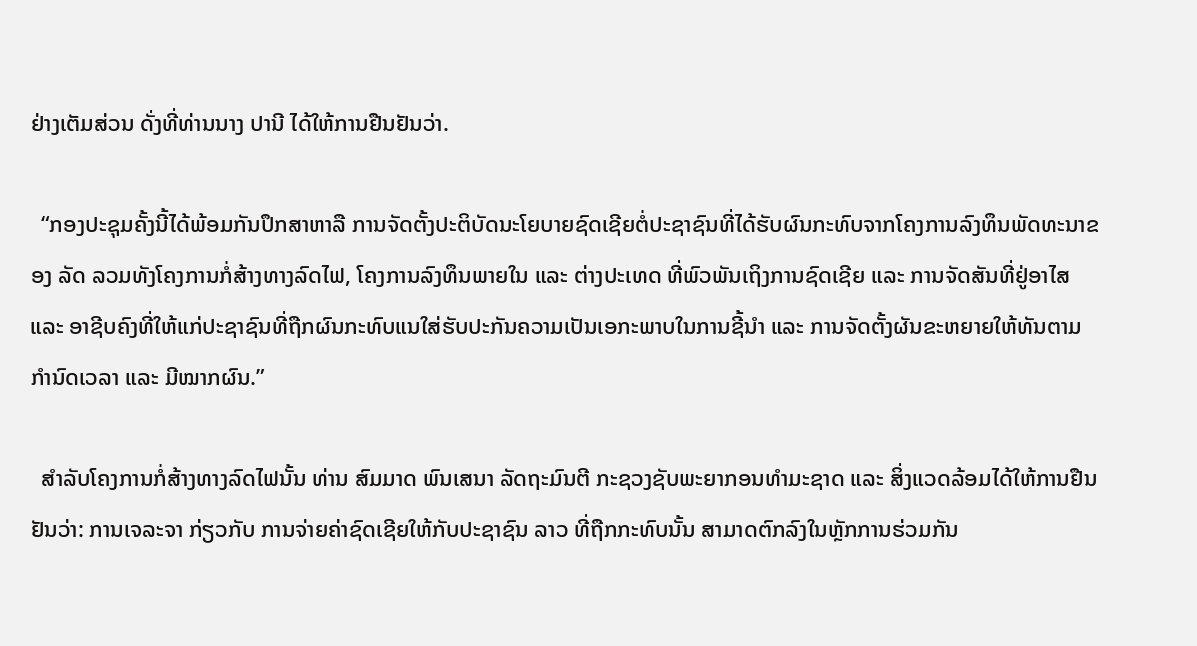ຢ່າງເຕັມສ່ວນ ດັ່ງທີ່ທ່ານນາງ ປານີ ໄດ້ໃຫ້ການຢືນຢັນວ່າ.

  “ກອງປະຊຸມຄັ້ງນີ້ໄດ້ພ້ອມກັນປຶກສາຫາລື ການຈັດຕັ້ງປະຕິບັດນະໂຍບາຍຊົດເຊີຍຕໍ່ປະຊາຊົນທີ່ໄດ້ຮັບຜົນກະທົບຈາກໂຄງການລົງທຶນພັດທະນາຂອງ ລັດ ລວມທັງໂຄງການກໍ່ສ້າງທາງລົດໄຟ, ໂຄງການລົງທຶນພາຍໃນ ແລະ ຕ່າງປະເທດ ທີ່ພົວພັນເຖິງການຊົດເຊີຍ ແລະ ການຈັດສັນທີ່ຢູ່ອາໄສ ແລະ ອາຊີບຄົງທີ່ໃຫ້ແກ່ປະຊາຊົນທີ່ຖືກຜົນກະທົບແນໃສ່ຮັບປະກັນຄວາມເປັນເອກະພາບໃນການຊີ້ນຳ ແລະ ການຈັດຕັ້ງຜັນຂະຫຍາຍໃຫ້ທັນຕາມກຳນົດເວລາ ແລະ ມີໝາກຜົນ.”

  ສຳລັບໂຄງການກໍ່ສ້າງທາງລົດໄຟນັ້ນ ທ່ານ ສົມມາດ ພົນເສນາ ລັດຖະມົນຕີ ກະຊວງຊັບພະຍາກອນທຳມະຊາດ ແລະ ສິ່ງແວດລ້ອມໄດ້ໃຫ້ການຢືນຢັນວ່າ: ການເຈລະຈາ ກ່ຽວກັບ ການຈ່າຍຄ່າຊົດເຊີຍໃຫ້ກັບປະຊາຊົນ ລາວ ທີ່ຖືກກະທົບນັ້ນ ສາມາດຕົກລົງໃນຫຼັກການຮ່ວມກັນ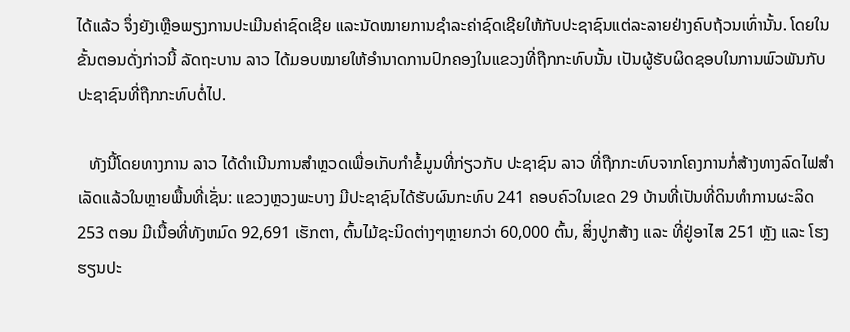ໄດ້ແລ້ວ ຈຶ່ງຍັງເຫຼືອພຽງການປະເມີນຄ່າຊົດເຊີຍ ແລະນັດໝາຍການຊຳລະຄ່າຊົດເຊີຍໃຫ້ກັບປະຊາຊົນແຕ່ລະລາຍຢ່າງຄົບຖ້ວນເທົ່ານັ້ນ. ໂດຍໃນຂັ້ນຕອນດັ່ງກ່າວນີ້ ລັດຖະບານ ລາວ ໄດ້ມອບໝາຍໃຫ້ອຳນາດການປົກຄອງໃນແຂວງທີ່ຖືກກະທົບນັ້ນ ເປັນຜູ້ຮັບຜິດຊອບໃນການພົວພັນກັບປະຊາຊົນທີ່ຖືກກະທົບຕໍ່ໄປ.

   ທັງນີ້ໂດຍທາງການ ລາວ ໄດ້ດຳເນີນການສຳຫຼວດເພື່ອເກັບກຳຂໍ້ມູນທີ່ກ່ຽວກັບ ປະຊາຊົນ ລາວ ທີ່ຖືກກະທົບຈາກໂຄງການກໍ່ສ້າງທາງລົດໄຟສຳເລັດແລ້ວໃນຫຼາຍພື້ນທີ່ເຊັ່ນ: ແຂວງຫຼວງພະບາງ ມີປະຊາຊົນໄດ້ຮັບຜົນກະທົບ 241 ຄອບຄົວໃນເຂດ 29 ບ້ານທີ່ເປັນທີ່ດິນທຳການຜະລິດ 253 ຕອນ ມີເນື້ອທີ່ທັງຫມົດ 92,691 ເຮັກຕາ, ຕົ້ນໄມ້ຊະນິດຕ່າງໆຫຼາຍກວ່າ 60,000 ຕົ້ນ, ສິ່ງປູກສ້າງ ແລະ ທີ່ຢູ່ອາໄສ 251 ຫຼັງ ແລະ ໂຮງຮຽນປະ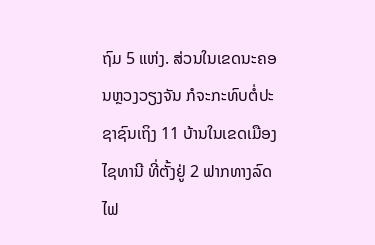ຖົມ 5 ແຫ່ງ. ສ່ວນໃນເຂດນະຄອນຫຼວງວຽງຈັນ ກໍຈະກະທົບຕໍ່ປະຊາຊົນເຖິງ 11 ບ້ານໃນເຂດເມືອງໄຊທານີ ທີ່ຕັ້ງຢູ່ 2 ຟາກທາງລົດໄຟ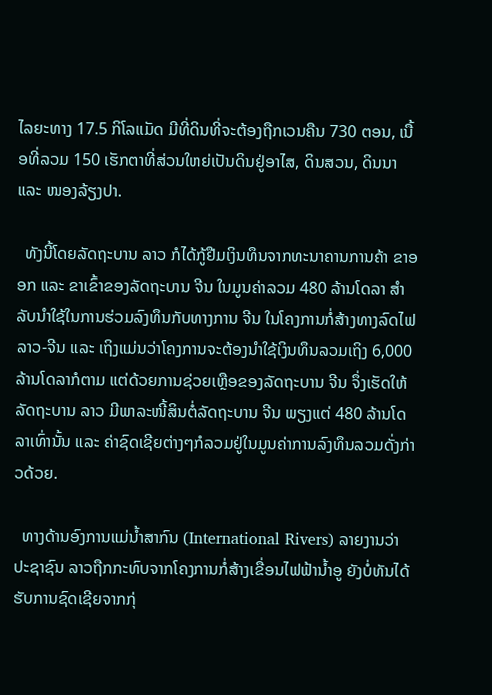ໄລຍະທາງ 17.5 ກິໂລແມັດ ມີທີ່ດິນທີ່ຈະຕ້ອງຖືກເວນຄືນ 730 ຕອນ, ເນື້ອທີ່ລວມ 150 ເຮັກຕາທີ່ສ່ວນໃຫຍ່ເປັນດິນຢູ່ອາໄສ, ດິນສວນ, ດິນນາ ແລະ ໜອງລ້ຽງປາ.

  ທັງນີ້ໂດຍລັດຖະບານ ລາວ ກໍໄດ້ກູ້ຢືມເງິນທຶນຈາກທະນາຄານການຄ້າ ຂາອອກ ແລະ ຂາເຂົ້າຂອງລັດຖະບານ ຈີນ ໃນມູນຄ່າລວມ 480 ລ້ານໂດລາ ສຳລັບນຳໃຊ້ໃນການຮ່ວມລົງທຶນກັບທາງການ ຈີນ ໃນໂຄງການກໍ່ສ້າງທາງລົດໄຟ ລາວ-ຈີນ ແລະ ເຖິງແມ່ນວ່າໂຄງການຈະຕ້ອງນຳໃຊ້ເງິນທຶນລວມເຖິງ 6,000 ລ້ານໂດລາກໍຕາມ ແຕ່ດ້ວຍການຊ່ວຍເຫຼືອຂອງລັດຖະບານ ຈີນ ຈຶ່ງເຮັດໃຫ້ລັດຖະບານ ລາວ ມີພາລະໜີ້ສິນຕໍ່ລັດຖະບານ ຈີນ ພຽງແຕ່ 480 ລ້ານໂດລາເທົ່ານັ້ນ ແລະ ຄ່າຊົດເຊີຍຕ່າງໆກໍລວມຢູ່ໃນມູນຄ່າການລົງທຶນລວມດັ່ງກ່າວດ້ວຍ.

  ທາງດ້ານອົງການແມ່ນໍ້າສາກົນ (International Rivers) ລາຍງານວ່າປະຊາຊົນ ລາວຖືກກະທົບຈາກໂຄງການກໍ່ສ້າງເຂື່ອນໄຟຟ້ານໍ້າອູ ຍັງບໍ່ທັນໄດ້ຮັບການຊົດເຊີຍຈາກກຸ່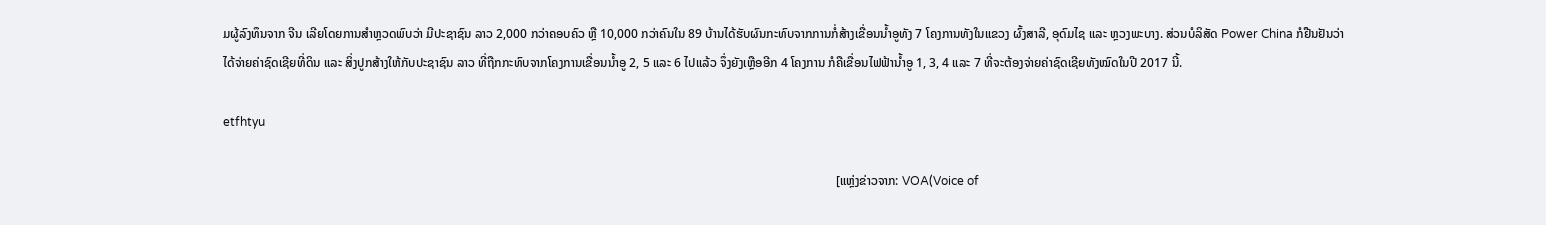ມຜູ້ລົງທຶນຈາກ ຈີນ ເລີຍໂດຍການສຳຫຼວດພົບວ່າ ມີປະຊາຊົນ ລາວ 2,000 ກວ່າຄອບຄົວ ຫຼື 10,000 ກວ່າຄົນໃນ 89 ບ້ານໄດ້ຮັບຜົນກະທົບຈາກການກໍ່ສ້າງເຂື່ອນນໍ້າອູທັງ 7 ໂຄງການທັງໃນແຂວງ ຜົ້ງສາລີ, ອຸດົມໄຊ ແລະ ຫຼວງພະບາງ. ສ່ວນບໍລິສັດ Power China ກໍຢືນຢັນວ່າ ໄດ້ຈ່າຍຄ່າຊົດເຊີຍທີ່ດິນ ແລະ ສິ່ງປູກສ້າງໃຫ້ກັບປະຊາຊົນ ລາວ ທີ່ຖືກກະທົບຈາກໂຄງການເຂື່ອນນໍ້າອູ 2, 5 ແລະ 6 ໄປແລ້ວ ຈຶ່ງຍັງເຫຼືອອີກ 4 ໂຄງການ ກໍຄືເຂື່ອນໄຟຟ້ານໍ້າອູ 1, 3, 4 ແລະ 7 ທີ່ຈະຕ້ອງຈ່າຍຄ່າຊົດເຊີຍທັງໝົດໃນປີ 2017 ນີ້.

etfhtyu

                                                                                                                                                                                                    [ແຫຼ່ງຂ່າວຈາກ: VOA(Voice of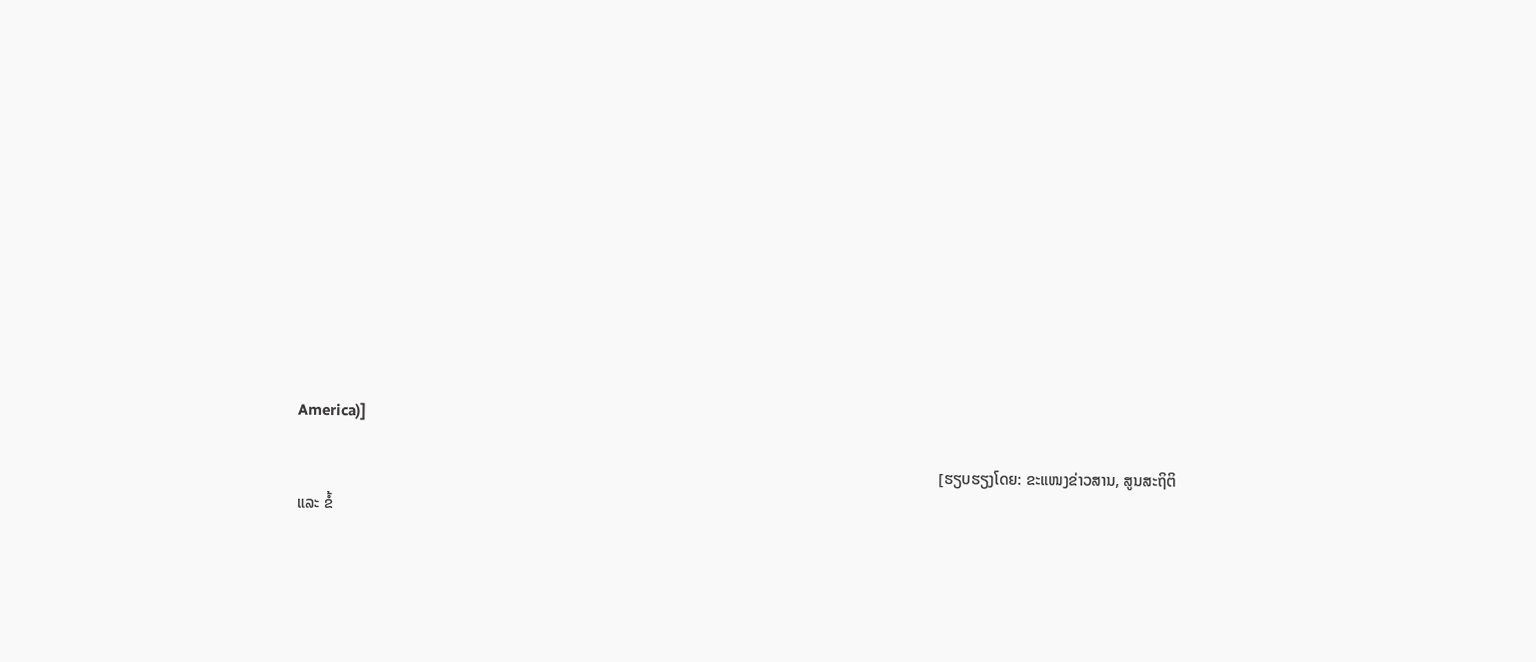America)]

                                                                                                                                                                    [ຮຽບຮຽງໂດຍ: ຂະແໜງຂ່າວສານ, ສູນສະຖິຕິ ແລະ ຂໍ້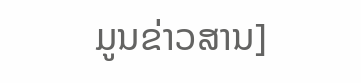ມູນຂ່າວສານ]